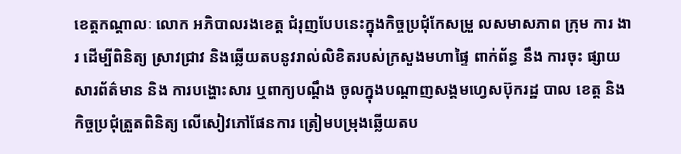ខេត្តកណ្តាលៈ លោក អភិបាលរងខេត្ត ជំរុញបែបនេះក្នុងកិច្ចប្រជុំកែសម្រួ លសមាសភាព ក្រុម ការ ងារ ដើម្បីពិនិត្យ ស្រាវជ្រាវ និងឆ្លើយតបនូវរាល់លិខិតរបស់ក្រសួងមហាផ្ទៃ ពាក់ព័ន្ធ នឹង ការចុះ ផ្សាយ សារព័ត៌មាន និង ការបង្ហោះសារ ឬពាក្យបណ្ដឹង ចូលក្នុងបណ្ដាញសង្គមហ្វេសប៊ុករដ្ឋ បាល ខេត្ត និង កិច្ចប្រជុំត្រួតពិនិត្យ លើសៀវភៅផែនការ ត្រៀមបម្រុងឆ្លើយតប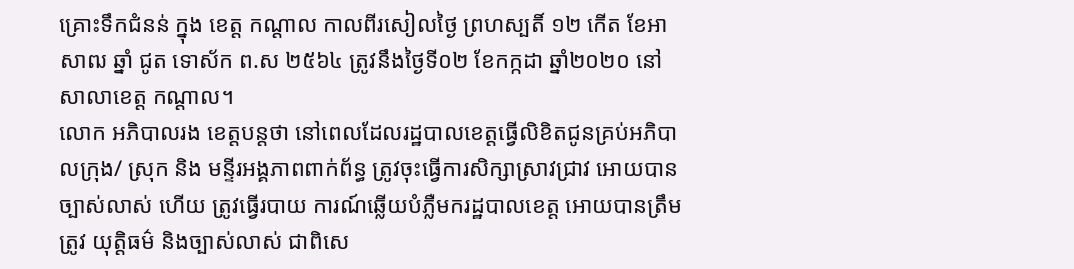គ្រោះទឹកជំនន់ ក្នុង ខេត្ត កណ្ដាល កាលពីរសៀលថ្ងៃ ព្រហស្បតិ៍ ១២ កើត ខែអាសាឍ ឆ្នាំ ជូត ទោស័ក ព.ស ២៥៦៤ ត្រូវនឹងថ្ងៃទី០២ ខែកក្កដា ឆ្នាំ២០២០ នៅសាលាខេត្ត កណ្ដាល។
លោក អភិបាលរង ខេត្តបន្តថា នៅពេលដែលរដ្ឋបាលខេត្តធ្វើលិខិតជូនគ្រប់អភិបាលក្រុង/ ស្រុក និង មន្ទីរអង្គភាពពាក់ព័ន្ធ ត្រូវចុះធ្វើការសិក្សាស្រាវជ្រាវ អោយបានច្បាស់លាស់ ហើយ ត្រូវធ្វើរបាយ ការណ៍ឆ្លើយបំភ្លឺមករដ្ឋបាលខេត្ត អោយបានត្រឹមត្រូវ យុត្តិធម៌ និងច្បាស់លាស់ ជាពិសេ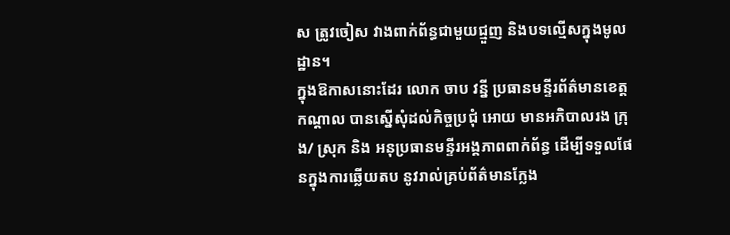ស ត្រូវចៀស វាងពាក់ព័ន្ធជាមួយជ្មួញ និងបទល្មើសក្នុងមូលដ្ឋាន។
ក្នុងឱកាសនោះដែរ លោក ចាប វន្នី ប្រធានមន្ទីរព័ត៌មានខេត្តកណ្ដាល បានស្នើសុំដល់កិច្ចប្រជុំ អោយ មានអភិបាលរង ក្រុង/ ស្រុក និង អនុប្រធានមន្ទីរអង្គភាពពាក់ព័ន្ធ ដើម្បីទទួលផែនក្នុងការឆ្លើយតប នូវរាល់គ្រប់ព័ត៌មានក្លែង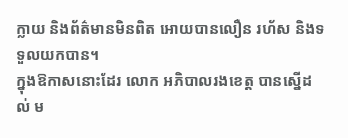ក្លាយ និងព័ត៌មានមិនពិត អោយបានលឿន រហ័ស និងទទួលយកបាន។
ក្នុងឱកាសនោះដែរ លោក អភិបាលរងខេត្ត បានស្នើដល់ ម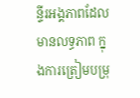ន្ទីរអង្គភាពដែលមានលទ្ធភាព ក្នុងការត្រៀមបម្រុ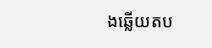ងឆ្លើយតប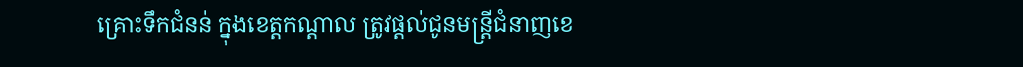គ្រោះទឹកជំនន់ ក្នុងខេត្តកណ្ដាល ត្រូវផ្ដល់ជូនមន្ត្រីជំនាញខេ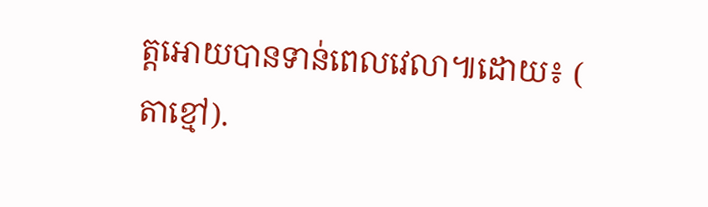ត្តអោយបានទាន់ពេលវេលា៕ដោយ៖ ( តាខ្មៅ).